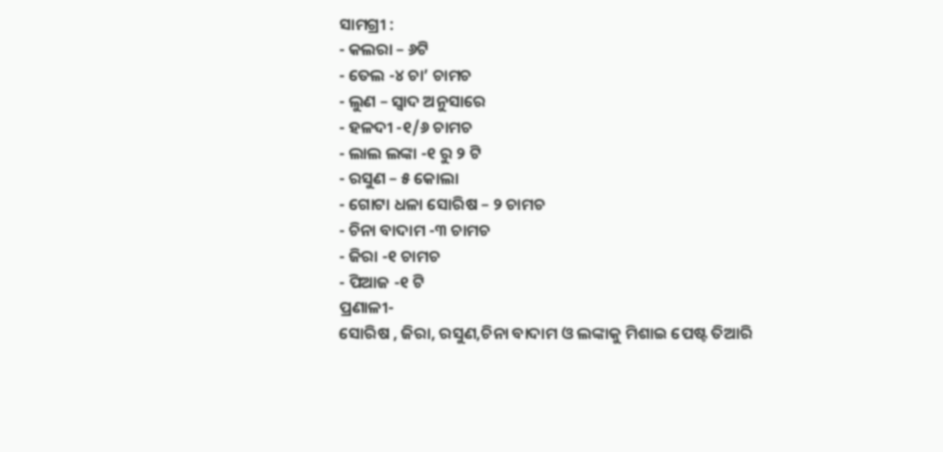ସାମଗ୍ରୀ :
- କଲରା – ୬ଟି
- ତେଲ -୪ ଚା’ ଚାମଚ
- ଲୁଣ – ସ୍ୱାଦ ଅନୁସାରେ
- ହଳଦୀ -୧/୬ ଚାମଚ
- ଲାଲ ଲଙ୍କା -୧ ରୁ ୨ ଟି
- ରସୁଣ – ୫ କୋଲା
- ଗୋଟା ଧଳା ସୋରିଷ – ୨ ଚାମଚ
- ଚିନା ବାଦାମ -୩ ଚାମଚ
- ଜିରା -୧ ଚାମଚ
- ପିଆଜ -୧ ଟି
ପ୍ରଣାଳୀ-
ସୋରିଷ , ଜିରା, ରସୁଣ,ଚିନା ବାଦାମ ଓ ଲଙ୍କାକୁ ମିଶାଇ ପେଷ୍ଟ ତିଆରି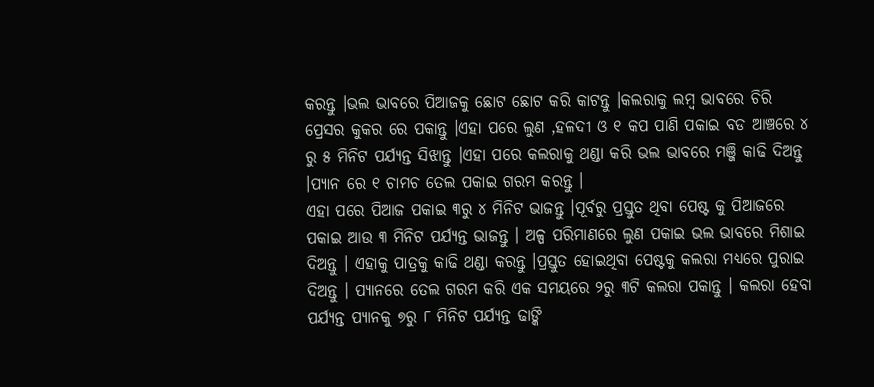କରନ୍ତୁ ।ଭଲ ଭାବରେ ପିଆଜକୁ ଛୋଟ ଛୋଟ କରି କାଟନ୍ତୁ ।କଲରାକୁ ଲମ୍ବ ଭାବରେ ଚିରି ପ୍ରେସର କୁକର ରେ ପକାନ୍ତୁ ।ଏହା ପରେ ଲୁଣ ,ହଳଦୀ ଓ ୧ କପ ପାଣି ପକାଇ ବଡ ଆଞ୍ଚରେ ୪ ରୁ ୫ ମିନିଟ ପର୍ଯ୍ୟନ୍ତ ସିଝାନ୍ତୁ ।ଏହା ପରେ କଲରାକୁ ଥଣ୍ଡା କରି ଭଲ ଭାବରେ ମଞ୍ଜି କାଢି ଦିଅନ୍ତୁ ।ପ୍ୟାନ ରେ ୧ ଚାମଚ ତେଲ ପକାଇ ଗରମ କରନ୍ତୁ ।
ଏହା ପରେ ପିଆଜ ପକାଇ ୩ରୁ ୪ ମିନିଟ ଭାଜନ୍ତୁ ।ପୂର୍ବରୁ ପ୍ରସ୍ତୁତ ଥିବା ପେଷ୍ଟ କୁ ପିଆଜରେ ପକାଇ ଆଉ ୩ ମିନିଟ ପର୍ଯ୍ୟନ୍ତ ଭାଜନ୍ତୁ । ଅଳ୍ପ ପରିମାଣରେ ଲୁଣ ପକାଇ ଭଲ ଭାବରେ ମିଶାଇ ଦିଅନ୍ତୁ । ଏହାକୁ ପାତ୍ରକୁ କାଢି ଥଣ୍ଡା କରନ୍ତୁ ।ପ୍ରସ୍ତୁତ ହୋଇଥିବା ପେଷ୍ଟକୁ କଲରା ମଧ୍ୟରେ ପୁରାଇ ଦିଅନ୍ତୁ । ପ୍ୟାନରେ ତେଲ ଗରମ କରି ଏକ ସମୟରେ ୨ରୁ ୩ଟି କଲରା ପକାନ୍ତୁ । କଲରା ହେବା ପର୍ଯ୍ୟନ୍ତ ପ୍ୟାନକୁ ୭ରୁ ୮ ମିନିଟ ପର୍ଯ୍ୟନ୍ତ ଢାଙ୍କି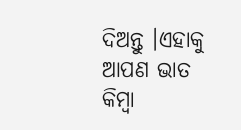ଦିଅନ୍ତୁ ।ଏହାକୁ ଆପଣ ଭାତ କିମ୍ବା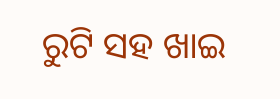ରୁଟି ସହ ଖାଇ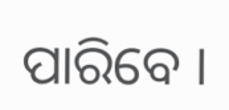ପାରିବେ ।